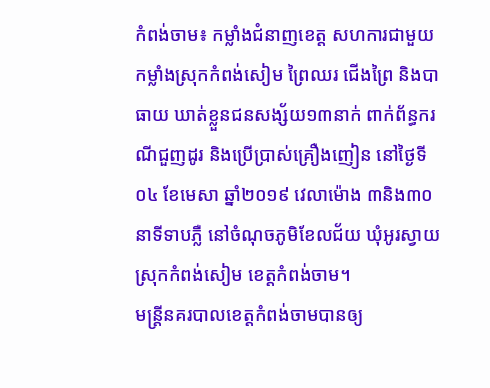កំពង់ចាម៖ កម្លាំងជំនាញខេត្ត សហការជាមួយកម្លាំងស្រុកកំពង់សៀម ព្រៃឈរ ជើងព្រៃ និងបាធាយ ឃាត់ខ្លួនជនសង្ស័យ១៣នាក់ ពាក់ព័ន្ធករណីជួញដូរ និងប្រើប្រាស់គ្រឿងញៀន នៅថ្ងៃទី០៤ ខែមេសា ឆ្នាំ២០១៩ វេលាម៉ោង ៣និង៣០នាទីទាបភ្លឺ នៅចំណុចភូមិខែលជ័យ ឃុំអូរស្វាយ ស្រុកកំពង់សៀម ខេត្តកំពង់ចាម។
មន្ត្រីនគរបាលខេត្តកំពង់ចាមបានឲ្យ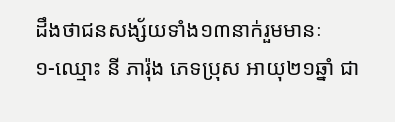ដឹងថាជនសង្ស័យទាំង១៣នាក់រួមមានៈ
១-ឈ្មោះ នី ភារ៉ុង ភេទប្រុស អាយុ២១ឆ្នាំ ជា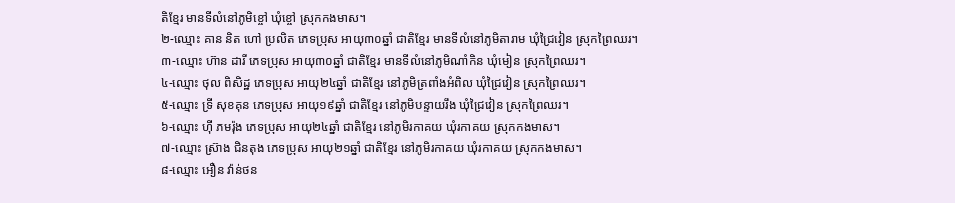តិខ្មែរ មានទីលំនៅភូមិខ្ចៅ ឃុំខ្ចៅ ស្រុកកងមាស។
២-ឈ្មោះ គាន និត ហៅ ប្រលិត ភេទប្រុស អាយុ៣០ឆ្នាំ ជាតិខ្មែរ មានទីលំនៅភូមិតារាម ឃុំជ្រៃវៀន ស្រុកព្រៃឈរ។
៣-ឈ្មោះ ហ៊ាន ដារី ភេទប្រុស អាយុ៣០ឆ្នាំ ជាតិខ្មែរ មានទីលំនៅភូមិណាំកិន ឃុំមៀន ស្រុកព្រៃឈរ។
៤-ឈ្មោះ ថុល ពិសិដ្ឋ ភេទប្រុស អាយុ២៤ឆ្នាំ ជាតិខ្មែរ នៅភូមិត្រពាំងអំពិល ឃុំជ្រៃវៀន ស្រុកព្រៃឈរ។
៥-ឈ្មោះ ទ្រី សុខគុន ភេទប្រុស អាយុ១៩ឆ្នាំ ជាតិខ្មែរ នៅភូមិបន្ទាយរឹង ឃុំជ្រៃវៀន ស្រុកព្រៃឈរ។
៦-ឈ្មោះ ហ៊ី ភមរ៉ុង ភេទប្រុស អាយុ២៤ឆ្នាំ ជាតិខ្មែរ នៅភូមិរកាគយ ឃុំរកាគយ ស្រុកកងមាស។
៧-ឈ្មោះ ស្រ៊ាង ជិនតុង ភេទប្រុស អាយុ២១ឆ្នាំ ជាតិខ្មែរ នៅភូមិរកាគយ ឃុំរកាគយ ស្រុកកងមាស។
៨-ឈ្មោះ អឿន វ៉ាន់ថន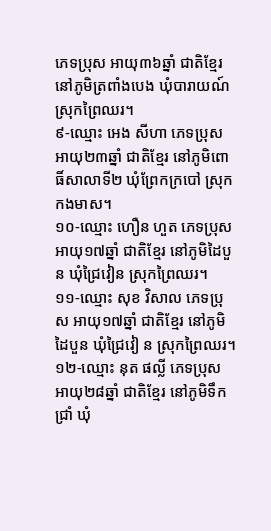ភេទប្រុស អាយុ៣៦ឆ្នាំ ជាតិខ្មែរ នៅភូមិត្រពាំងបេង ឃុំបារាយណ៍ ស្រុកព្រៃឈរ។
៩-ឈ្មោះ អេង សីហា ភេទប្រុស អាយុ២៣ឆ្នាំ ជាតិខ្មែរ នៅភូមិពោធិ៍សាលាទី២ ឃុំព្រែកក្របៅ ស្រុកកងមាស។
១០-ឈ្មោះ ហឿន ហួត ភេទប្រុស អាយុ១៧ឆ្នាំ ជាតិខ្មែរ នៅភូមិដៃបួន ឃុំជ្រៃវៀន ស្រុកព្រៃឈរ។
១១-ឈ្មោះ សុខ វិសាល ភេទប្រុស អាយុ១៧ឆ្នាំ ជាតិខ្មែរ នៅភូមិដៃបួន ឃុំជ្រៃវៀ ន ស្រុកព្រៃឈរ។
១២-ឈ្មោះ នុត ផល្លី ភេទប្រុស អាយុ២៨ឆ្នាំ ជាតិខ្មែរ នៅភូមិទឹកជ្រាំ ឃុំ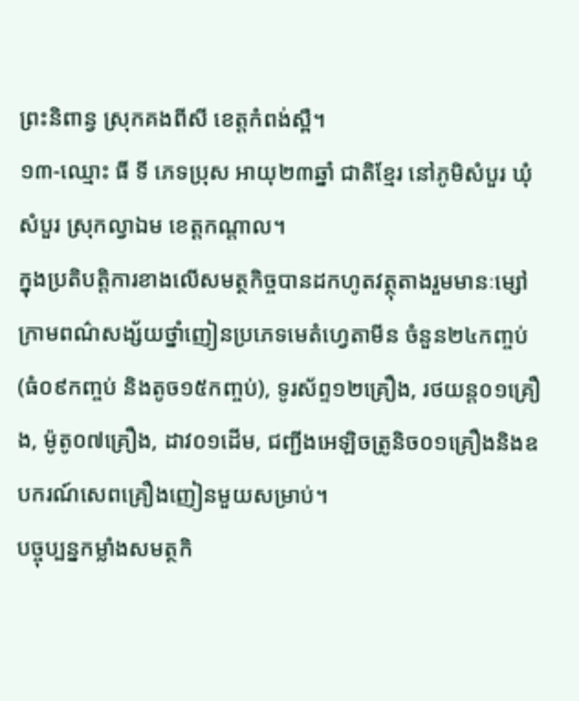ព្រះនិពាន្វ ស្រុកគងពីសី ខេត្តកំពង់ស្ពឺ។
១៣-ឈ្មោះ ធី ទី ភេទប្រុស អាយុ២៣ឆ្នាំ ជាតិខ្មែរ នៅភូមិសំបួរ ឃុំសំបួរ ស្រុកល្វាឯម ខេត្តកណ្តាល។
ក្នុងប្រតិបត្តិការខាងលើសមត្ថកិច្ចបានដកហូតវត្ថុតាងរួមមានៈម្សៅក្រាមពណ៌សង្ស័យថ្នាំញៀនប្រភេទមេតំហ្វេតាមីន ចំនួន២៤កញ្ចប់ (ធំ០៩កញ្ចប់ និងតូច១៥កញ្ចប់), ទូរស័ព្ទ១២គ្រឿង, រថយន្ត០១គ្រឿង, ម៉ូតូ០៧គ្រឿង, ដាវ០១ដើម, ជញ្ជីងអេឡិចត្រូនិច០១គ្រឿងនិងឧបករណ៍សេពគ្រឿងញៀនមួយសម្រាប់។
បច្ចុប្បន្នកម្លាំងសមត្ថកិ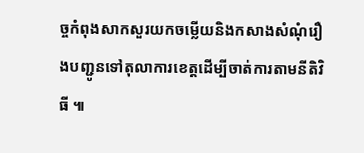ច្ចកំពុងសាកសួរយកចម្លើយនិងកសាងសំណុំរឿងបញ្ជូនទៅតុលាការខេត្តដើម្បីចាត់ការតាមនីតិវិធី ៕